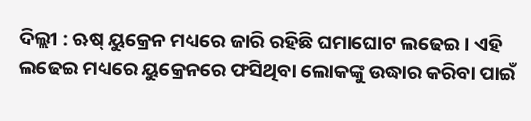ଦିଲ୍ଲୀ : ଋଷ୍ ୟୁକ୍ରେନ ମଧ୍ୟରେ ଜାରି ରହିଛି ଘମାଘୋଟ ଲଢେଇ । ଏହି ଲଢେଇ ମଧ୍ୟରେ ୟୁକ୍ରେନରେ ଫସିଥିବା ଲୋକଙ୍କୁ ଉଦ୍ଧାର କରିବା ପାଇଁ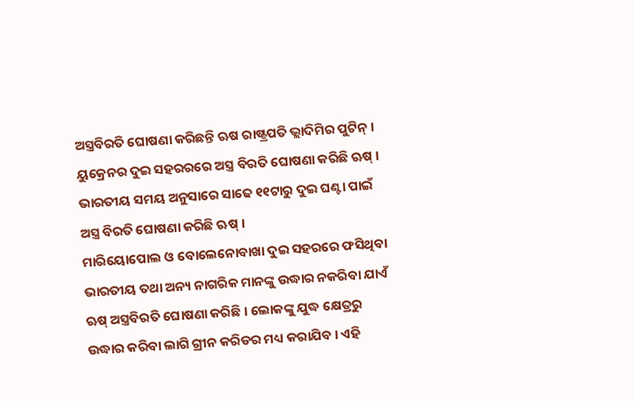ଅସ୍ତ୍ରବିରତି ଘୋଷଣା କରିଛନ୍ତି ଋଷ ରାଷ୍ଟ୍ରପତି ଭ୍ଲାଦିମିର ପୁଟିନ୍ । ୟୁକ୍ରେନର ଦୁଇ ସହରରରେ ଅସ୍ତ୍ର ବିରତି ଘୋଷଣା କରିଛି ଋଷ୍ । ଭାରତୀୟ ସମୟ ଅନୁସାରେ ସାଢେ ୧୧ଟାରୁ ଦୁଇ ଘଣ୍ଟା ପାଇଁ ଅସ୍ତ୍ର ବିରତି ଘୋଷଣା କରିଛି ଋଷ୍ ।
ମାରିୟୋପୋଲ ଓ ବୋଲେନୋବାଖା ଦୁଇ ସହରରେ ଫସିଥିବା ଭାରତୀୟ ତଥା ଅନ୍ୟ ନାଗରିକ ମାନଙ୍କୁ ଉଦ୍ଧାର ନକରିବା ଯାଏଁ ଋଷ୍ ଅସ୍ତ୍ରବିରତି ଘୋଷଣା କରିଛି । ଲୋକଙ୍କୁ ଯୁଦ୍ଧ କ୍ଷେତ୍ରରୁ ଉଦ୍ଧାର କରିବା ଲାଗି ଗ୍ରୀନ କରିଡର ମଧ୍ୟ କରାଯିବ । ଏହି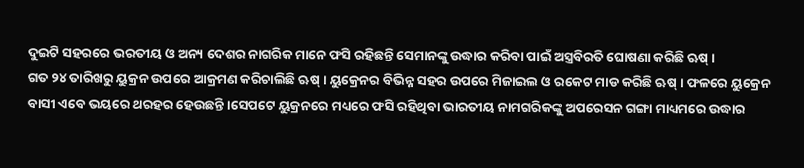ଦୁଇଟି ସହରରେ ଭରତୀୟ ଓ ଅନ୍ୟ ଦେଶର ନାଗରିକ ମାନେ ଫସି ରହିଛନ୍ତି ସେମାନଙ୍କୁ ଉଦ୍ଧାର କରିବା ପାଇଁ ଅସ୍ତ୍ରବିରତି ଘୋଷଣା କରିଛି ଋଷ୍ ।
ଗତ ୨୪ ତାରିଖରୁ ୟୁକ୍ରନ ଉପରେ ଆକ୍ରମଣ କରିଚାଲିଛି ଋଷ୍ । ୟୁକ୍ରେନର ବିଭିନ୍ନ ସହର ଉପରେ ମିଜାଇଲ ଓ ରକେଟ ମାଡ କରିଛି ଋଷ୍ । ଫଳରେ ୟୁକ୍ରେନ ବାସୀ ଏବେ ଭୟରେ ଥରହର ହେଉଛନ୍ତି ।ସେପଟେ ୟୁକ୍ରନରେ ମଧ୍ୟରେ ଫସି ରହିଥିବା ଭାରତୀୟ ନାମଗରିକଙ୍କୁ ଅପରେସନ ଗଙ୍ଗା ମାଧ୍ୟମରେ ଉଦ୍ଧାର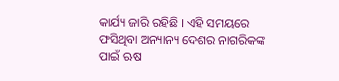କାର୍ଯ୍ୟ ଜାରି ରହିଛି । ଏହି ସମୟରେ ଫସିଥିବା ଅନ୍ୟାନ୍ୟ ଦେଶର ନାଗରିକଙ୍କ ପାଇଁ ଋଷ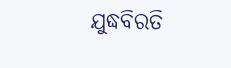ଯୁଦ୍ଧବିରତି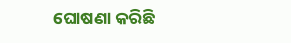ଘୋଷଣା କରିଛି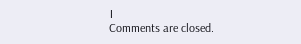।
Comments are closed.